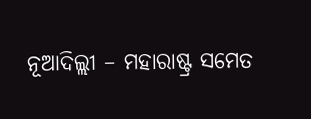ନୂଆଦିଲ୍ଲୀ – ମହାରାଷ୍ଟ୍ର ସମେତ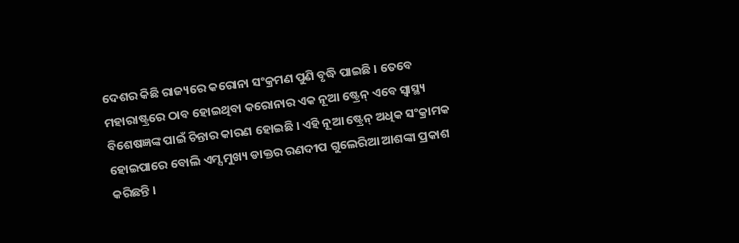ଦେଶର କିଛି ରାଜ୍ୟରେ କରୋନା ସଂକ୍ରମଣ ପୁଣି ବୃଦ୍ଧି ପାଇଛି । ତେବେ ମହାରାଷ୍ଟ୍ରରେ ଠାବ ହୋଇଥିବା କରୋନାର ଏକ ନୂଆ ଷ୍ଟ୍ରେନ୍ ଏବେ ସ୍ୱାସ୍ଥ୍ୟ ବିଶେଷଜ୍ଞଙ୍କ ପାଇଁ ଚିନ୍ତାର କାରଣ ହୋଇଛି । ଏହି ନୂଆ ଷ୍ଟ୍ରେନ୍ ଅଧିକ ସଂକ୍ରାମକ ହୋଇପାରେ ବୋଲି ଏମ୍ସ ମୁଖ୍ୟ ଡାକ୍ତର ରଣଦୀପ ଗୁଲେରିଆ ଆଶଙ୍କା ପ୍ରକାଶ କରିଛନ୍ତି ।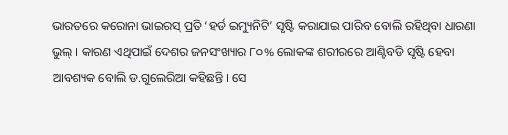ଭାରତରେ କରୋନା ଭାଇରସ୍ ପ୍ରତି ‘ହର୍ଡ ଇମ୍ୟୁନିଟି’ ସୃଷ୍ଟି କରାଯାଇ ପାରିବ ବୋଲି ରହିଥିବା ଧାରଣା ଭୁଲ୍ । କାରଣ ଏଥିପାଇଁ ଦେଶର ଜନସଂଖ୍ୟାର ୮୦% ଲୋକଙ୍କ ଶରୀରରେ ଆଣ୍ଟିବଡି ସୃଷ୍ଟି ହେବା ଆବଶ୍ୟକ ବୋଲି ଡ.ଗୁଲେରିଆ କହିଛନ୍ତି । ସେ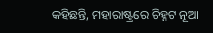କହିଛନ୍ତି, ମହାରାଷ୍ଟ୍ରରେ ଚିହ୍ନଟ ନୂଆ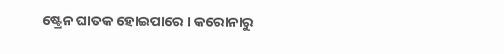ଷ୍ଟ୍ରେନ ଘାତକ ହୋଇପାରେ । କରୋନାରୁ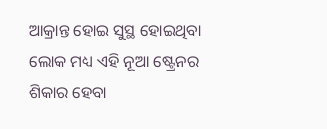ଆକ୍ରାନ୍ତ ହୋଇ ସୁସ୍ଥ ହୋଇଥିବା ଲୋକ ମଧ୍ୟ ଏହି ନୂଆ ଷ୍ଟ୍ରେନର ଶିକାର ହେବା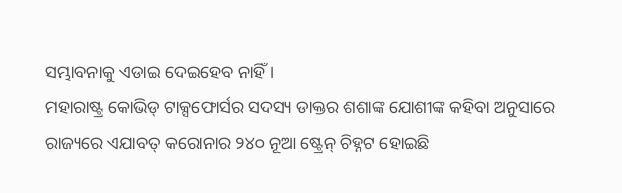ସମ୍ଭାବନାକୁ ଏଡାଇ ଦେଇହେବ ନାହିଁ ।
ମହାରାଷ୍ଟ୍ର କୋଭିଡ୍ ଟାକ୍ସଫୋର୍ସର ସଦସ୍ୟ ଡାକ୍ତର ଶଶାଙ୍କ ଯୋଶୀଙ୍କ କହିବା ଅନୁସାରେ ରାଜ୍ୟରେ ଏଯାବତ୍ କରୋନାର ୨୪୦ ନୂଆ ଷ୍ଟ୍ରେନ୍ ଚିହ୍ନଟ ହୋଇଛି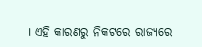। ଏହି କାରଣରୁ ନିକଟରେ ରାଜ୍ୟରେ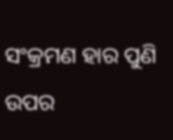ସଂକ୍ରମଣ ହାର ପୁଣି ଉପର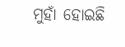ମୁହାଁ ହୋଇଛି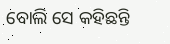ବୋଲି ସେ କହିଛନ୍ତି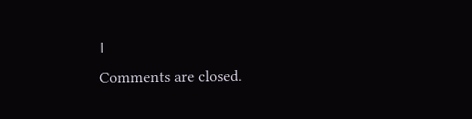।
Comments are closed.